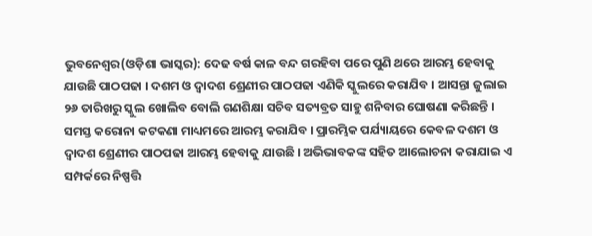ଭୁବନେଶ୍ଵର(ଓଡ଼ିଶା ଭାସ୍କର): ଦେଢ ବର୍ଷ କାଳ ବନ୍ଦ ଗରହିବା ପରେ ପୁଣି ଥରେ ଆରମ୍ଭ ହେବାକୁ ଯାଉଛି ପାଠପଢା । ଦଶମ ଓ ଦ୍ୱାଦଶ ଶ୍ରେଣୀର ପାଠପଢା ଏଣିକି ସ୍କୁଲରେ କରାଯିବ । ଆସନ୍ତା ଜୁଲାଇ ୨୬ ତାରିଖରୁ ସ୍କୁଲ ଖୋଲିବ ବୋଲି ଗଣଶିକ୍ଷା ସଚିବ ସତ୍ୟବ୍ରତ ସାହୁ ଶନିବାର ଘୋଷଣା କରିଛନ୍ତି । ସମସ୍ତ କରୋନା କଟକଣା ମାଧ୍ୟମରେ ଆରମ୍ଭ କରାଯିବ । ପ୍ରାରମ୍ଭିକ ପର୍ଯ୍ୟାୟରେ କେବଳ ଦଶମ ଓ ଦ୍ୱାଦଶ ଶ୍ରେଣୀର ପାଠପଢା ଆରମ୍ଭ ହେବାକୁ ଯାଉଛି । ଅଭିଭାବକଙ୍କ ସହିତ ଆଲୋଚନା କରାଯାଇ ଏ ସମ୍ପର୍କରେ ନିଷ୍ପତ୍ତି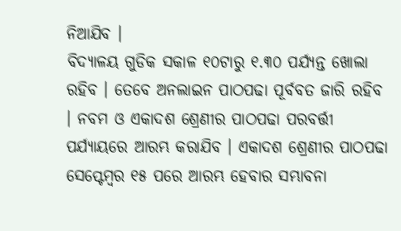ନିଆଯିବ ।
ବିଦ୍ୟାଳୟ ଗୁଡିକ ସକାଳ ୧୦ଟାରୁ ୧.୩୦ ପର୍ଯ୍ୟନ୍ତ ଖୋଲା ରହିବ । ତେବେ ଅନଲାଇନ ପାଠପଢା ପୂର୍ବବତ ଜାରି ରହିବ । ନବମ ଓ ଏକାଦଶ ଶ୍ରେଣୀର ପାଠପଢା ପରବର୍ତ୍ତୀ ପର୍ଯ୍ୟାୟରେ ଆରମ୍ଭ କରାଯିବ । ଏକାଦଶ ଶ୍ରେଣୀର ପାଠପଢା ସେପ୍ଟେମ୍ବର ୧୫ ପରେ ଆରମ୍ଭ ହେବାର ସମ୍ଭାବନା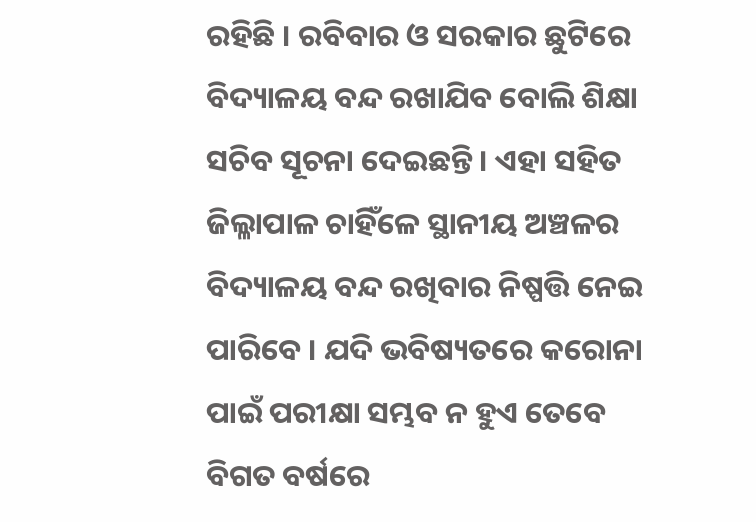ରହିଛି । ରବିବାର ଓ ସରକାର ଛୁଟିରେ ବିଦ୍ୟାଳୟ ବନ୍ଦ ରଖାଯିବ ବୋଲି ଶିକ୍ଷା ସଚିବ ସୂଚନା ଦେଇଛନ୍ତି । ଏହା ସହିତ ଜିଲ୍ଳାପାଳ ଚାହିଁଳେ ସ୍ଥାନୀୟ ଅଞ୍ଚଳର ବିଦ୍ୟାଳୟ ବନ୍ଦ ରଖିବାର ନିଷ୍ପତ୍ତି ନେଇ ପାରିବେ । ଯଦି ଭବିଷ୍ୟତରେ କରୋନା ପାଇଁ ପରୀକ୍ଷା ସମ୍ଭବ ନ ହୁଏ ତେବେ ବିଗତ ବର୍ଷରେ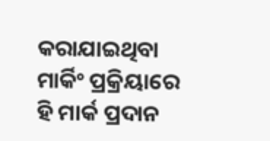କରାଯାଇଥିବା ମାର୍କିଂ ପ୍ରକ୍ରିୟାରେ ହି ମାର୍କ ପ୍ରଦାନ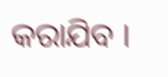କରାଯିବ ।